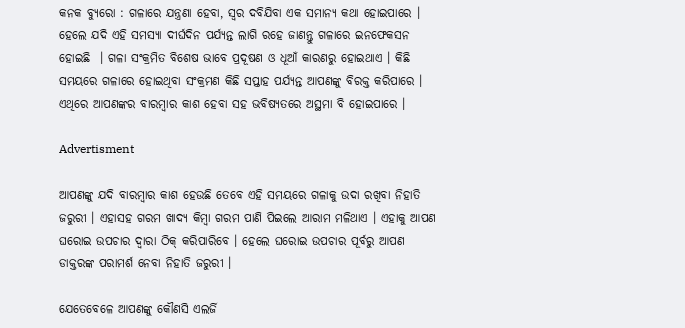କନକ ବ୍ୟୁରୋ : ଗଳାରେ ଯନ୍ତ୍ରଣା ହେବା, ସ୍ୱର ଦବିଯିବା ଏକ ସମାନ୍ୟ କଥା ହୋଇପାରେ । ହେଲେ ଯଦି ଏହି ସମସ୍ୟା ଦୀର୍ଘଦିନ ପର୍ଯ୍ୟନ୍ତ ଲାଗି ରହେ ଜାଣନ୍ତୁ ଗଳାରେ ଇନଫେକସନ ହୋଇଛି  । ଗଳା ସଂକ୍ରମିତ ବିଶେଷ ଭାବେ ପ୍ରଦୂଷଣ ଓ ଧୂଆଁ କାରଣରୁ ହୋଇଥାଏ । କିଛି ସମୟରେ ଗଳାରେ ହୋଇଥିବା ସଂକ୍ରମଣ କିଛି ସପ୍ତାହ ପର୍ଯ୍ୟନ୍ତ ଆପଣଙ୍କୁ ବିରକ୍ତ କରିପାରେ । ଏଥିରେ ଆପଣଙ୍କର ବାରମ୍ବାର କାଶ ହେବା ସହ ଭବିଷ୍ୟତରେ ଅସ୍ଥମା ବି ହୋଇପାରେ ।

Advertisment

ଆପଣଙ୍କୁ ଯଦି ବାରମ୍ବାର କାଶ ହେଉଛି ତେବେ ଏହି ସମୟରେ ଗଳାକୁ ଉଦା ରଖିବା ନିହାତି ଜରୁରୀ । ଏହାସହ ଗରମ ଖାଦ୍ୟ କିମ୍ବା ଗରମ ପାଣି ପିଇଲେ ଆରାମ ମଳିଥାଏ । ଏହାକୁ ଆପଣ ଘରୋଇ ଉପଚାର ଦ୍ୱାରା ଠିକ୍ କରିପାରିବେ । ହେଲେ ଘରୋଇ ଉପଚାର ପୂର୍ବରୁ ଆପଣ ଡାକ୍ତରଙ୍କ ପରାମର୍ଶ ନେବା ନିହାତି ଜରୁରୀ ।

ଯେତେବେଳେ ଆପଣଙ୍କୁ କୌଣସି ଏଲର୍ଜି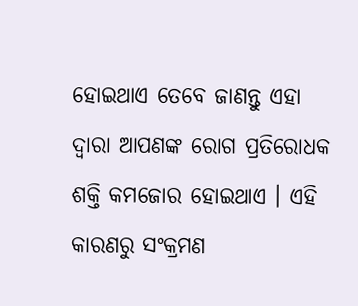ହୋଇଥାଏ ତେବେ ଜାଣନ୍ତୁ ଏହା ଦ୍ୱାରା ଆପଣଙ୍କ ରୋଗ ପ୍ରତିରୋଧକ ଶକ୍ତି କମଜୋର ହୋଇଥାଏ । ଏହି କାରଣରୁ ସଂକ୍ରମଣ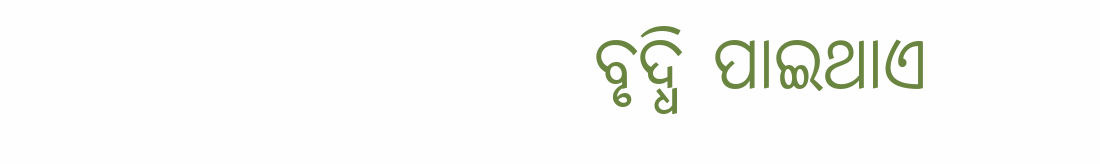ବୃଦ୍ଧି ପାଇଥାଏ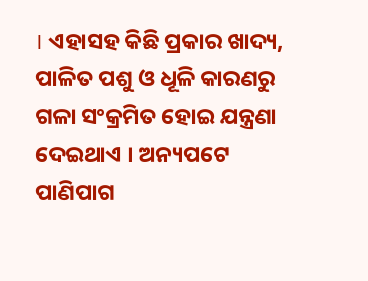। ଏହାସହ କିଛି ପ୍ରକାର ଖାଦ୍ୟ, ପାଳିତ ପଶୁ ଓ ଧୂଳି କାରଣରୁ ଗଳା ସଂକ୍ରମିତ ହୋଇ ଯନ୍ତ୍ରଣା ଦେଇଥାଏ । ଅନ୍ୟପଟେ ପାଣିପାଗ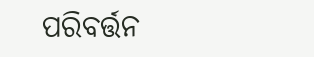ପରିବର୍ତ୍ତନ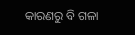କାରଣରୁ ବି ଗଳା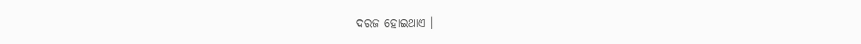ଦରଜ ହୋଇଥାଏ ।